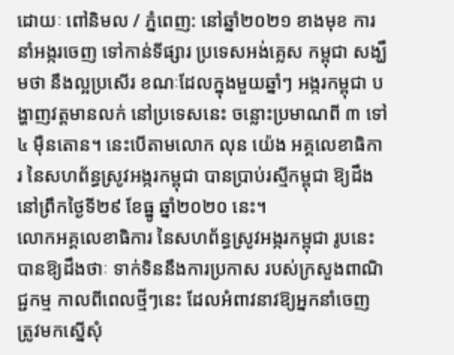ដោយៈ ពៅនិមល / ភ្នំពេញ: នៅឆ្នាំ២០២១ ខាងមុខ ការនាំអង្ករចេញ ទៅកាន់ទីផ្សារ ប្រទេសអង់គ្លេស កម្ពុជា សង្ឃឹមថា នឹងល្អប្រសើរ ខណៈដែលក្នុងមួយឆ្នាំៗ អង្ករកម្ពុជា បង្ហាញវត្តមានលក់ នៅប្រទេសនេះ ចន្លោះប្រមាណពី ៣ ទៅ ៤ ម៉ឺនតោន។ នេះបើតាមលោក លុន យ៉េង អគ្គលេខាធិការ នៃសហព័ន្ធស្រូវអង្ករកម្ពុជា បានប្រាប់រស្មីកម្ពុជា ឱ្យដឹងនៅព្រឹកថ្ងៃទី២៩ ខែធ្នូ ឆ្នាំ២០២០ នេះ។
លោកអគ្គលេខាធិការ នៃសហព័ន្ធស្រូវអង្ករកម្ពុជា រូបនេះ បានឱ្យដឹងថាៈ ទាក់ទិននឹងការប្រកាស របស់ក្រសួងពាណិជ្ជកម្ម កាលពីពេលថ្មីៗនេះ ដែលអំពាវនាវឱ្យអ្នកនាំចេញ ត្រូវមកស្នើសុំ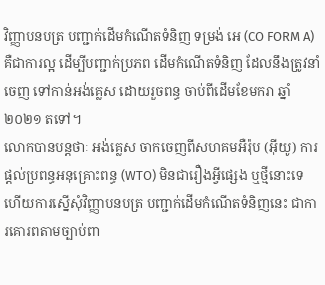វិញ្ញាបនបត្រ បញ្ជាក់ដើមកំណើតទំនិញ ទម្រង់ អេ (CO FORM A) គឺជាការល្អ ដើម្បីបញ្ជាក់ប្រភព ដើមកំណើតទំនិញ ដែលនឹងត្រូវនាំចេញ ទៅកាន់អង់គ្លេស ដោយរួចពន្ធ ចាប់ពីដើមខែមករា ឆ្នាំ២០២១ តទៅ។
លោកបានបន្តថាៈ អង់គ្លេស ចាកចេញពីសហគមអឺរ៉ុប (អ៊ីយូ) ការផ្តល់ប្រពន្ធអនុគ្រោះពន្ធ (WTO) មិនជារឿងអី្វផ្សេង ឬថ្មីនោះទេ ហើយការស្នើសុំវិញ្ញាបនបត្រ បញ្ជាក់ដើមកំណើតទំនិញនេះ ជាការគោរពតាមច្បាប់ពា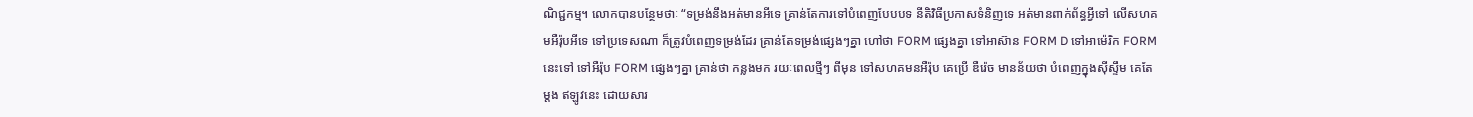ណិជ្ជកម្ម។ លោកបានបន្ថែមថាៈ “ទម្រង់នឹងអត់មានអីទេ គ្រាន់តែការទៅបំពេញបែបបទ នីតិវិធីប្រកាសទំនិញទេ អត់មានពាក់ព័ន្ធអ្វីទៅ លើសហគមអឺរ៉ុបអីទេ ទៅប្រទេសណា ក៏ត្រូវបំពេញទម្រង់ដែរ គ្រាន់តែទម្រង់ផ្សេងៗគ្នា ហៅថា FORM ផ្សេងគ្នា ទៅអាស៊ាន FORM D ទៅអាម៉េរិក FORM នេះទៅ ទៅអឺរ៉ុប FORM ផ្សេងៗគ្នា គ្រាន់ថា កន្លងមក រយៈពេលថ្មីៗ ពីមុន ទៅសហគមនអឺរ៉ុប គេប្រើ ឌឺរ៉េច មានន័យថា បំពេញក្នុងស៊ីស្ទឹម គេតែម្តង ឥឡូវនេះ ដោយសារ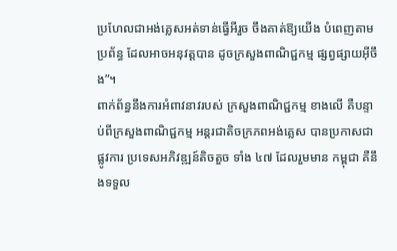ប្រហែលជាអង់គ្លេសអត់ទាន់ធ្វើអីរួច ចឹងគាត់ឱ្យយើង បំពេញតាមប្រព័ន្ធ ដែលអាចអនុវត្តបាន ដូចក្រសួងពាណិជ្ជកម្ម ផ្សព្វផ្សាយអ៊ីចឹង”។
ពាក់ព័ន្ធនឹងការអំពាវនាវរបស់ ក្រសួងពាណិជ្ជកម្ម ខាងលើ គឺបន្ទាប់ពីក្រសួងពាណិជ្ជកម្ម អន្តរជាតិចក្រភពអង់គ្លេស បានប្រកាសជាផ្លូវការ ប្រទេសអភិវឌ្ឍន៍តិចតួច ទាំង ៤៧ ដែលរួមមាន កម្ពុជា គឺនឹងទទួល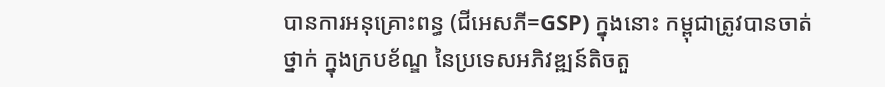បានការអនុគ្រោះពន្ធ (ជីអេសភី=GSP) ក្នុងនោះ កម្ពុជាត្រូវបានចាត់ថ្នាក់ ក្នុងក្របខ័ណ្ឌ នៃប្រទេសអភិវឌ្ឍន៍តិចតួ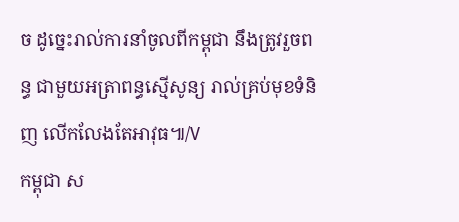ច ដូច្នេះរាល់ការនាំចូលពីកម្ពុជា នឹងត្រូវរួចពន្ធ ជាមួយអត្រាពន្ធស្មើសូន្យ រាល់គ្រប់មុខទំនិញ លើកលែងតែអាវុធ៕/V
កម្ពុជា ស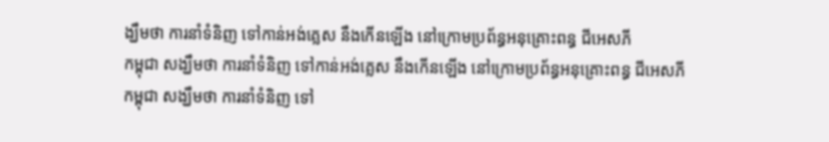ង្ឃឹមថា ការនាំទំនិញ ទៅកាន់អង់គ្លេស នឹងកើនឡើង នៅក្រោមប្រព័ន្ធអនុគ្រោះពន្ធ ជីអេសភី
កម្ពុជា សង្ឃឹមថា ការនាំទំនិញ ទៅកាន់អង់គ្លេស នឹងកើនឡើង នៅក្រោមប្រព័ន្ធអនុគ្រោះពន្ធ ជីអេសភី
កម្ពុជា សង្ឃឹមថា ការនាំទំនិញ ទៅ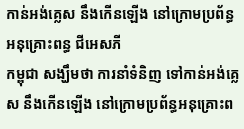កាន់អង់គ្លេស នឹងកើនឡើង នៅក្រោមប្រព័ន្ធអនុគ្រោះពន្ធ ជីអេសភី
កម្ពុជា សង្ឃឹមថា ការនាំទំនិញ ទៅកាន់អង់គ្លេស នឹងកើនឡើង នៅក្រោមប្រព័ន្ធអនុគ្រោះព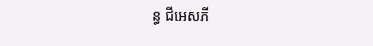ន្ធ ជីអេសភី